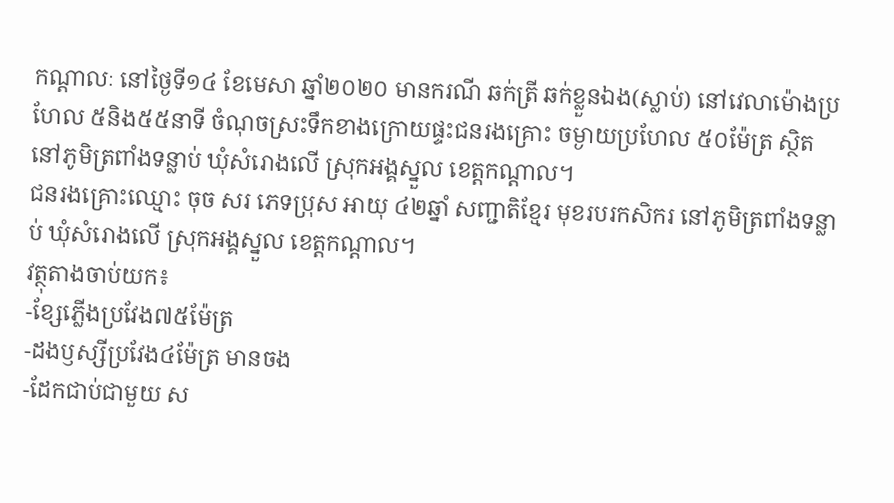កណ្ដាលៈ នៅថ្ងៃទី១៤ ខែមេសា ឆ្នាំ២០២០ មានករណី ឆក់ត្រី ឆក់ខ្លួនឯង(ស្លាប់) នៅវេលាម៉ោងប្រហែល ៥និង៥៥នាទី ចំណុចស្រះទឹកខាងក្រោយផ្ទះជនរងគ្រោះ ចម្ងាយប្រហែល ៥០ម៉ែត្រ ស្ថិតនៅភូមិត្រពាំងទន្លាប់ ឃុំសំរោងលើ ស្រុកអង្គស្នួល ខេត្តកណ្តាល។
ជនរងគ្រោះឈ្មោះ ចុច សរ ភេទប្រុស អាយុ ៤២ឆ្នាំ សញ្ជាតិខ្មែរ មុខរបរកសិករ នៅភូមិត្រពាំងទន្លាប់ ឃុំសំរោងលើ ស្រុកអង្គស្នួល ខេត្តកណ្តាល។
វត្ថុតាងចាប់យក៖
-ខ្សែភ្លើងប្រវែង៧៥ម៉ែត្រ
-ដងឫស្សីប្រវែង៤ម៉ែត្រ មានចង
-ដែកជាប់ជាមួយ ស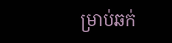ម្រាប់ឆក់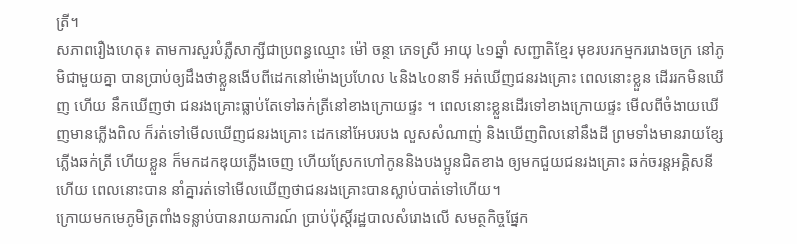ត្រី។
សភាពរឿងហេតុ៖ តាមការសួរបំភ្លឺសាក្សីជាប្រពន្ធឈ្មោះ ម៉ៅ ចន្ថា ភេទស្រី អាយុ ៤១ឆ្នាំ សញ្ជាតិខ្មែរ មុខរបរកម្មកររោងចក្រ នៅភូមិជាមួយគ្នា បានប្រាប់ឲ្យដឹងថាខ្លួនងើបពីដេកនៅម៉ោងប្រហែល ៤និង៤០នាទី អត់ឃើញជនរងគ្រោះ ពេលនោះខ្លួន ដើររកមិនឃើញ ហើយ នឹកឃើញថា ជនរងគ្រោះធ្លាប់តែទៅឆក់ត្រីនៅខាងក្រោយផ្ទះ ។ ពេលនោះខ្លួនដើរទៅខាងក្រោយផ្ទះ មើលពីចំងាយឃើញមានភ្លើងពិល ក៏រត់ទៅមើលឃើញជនរងគ្រោះ ដេកនៅអែបរបង លួសសំណាញ់ និងឃើញពិលនៅនឹងដី ព្រមទាំងមានរាយខ្សែភ្លើងឆក់ត្រី ហើយខ្លួន ក៏មកដកឌុយភ្លើងចេញ ហើយស្រែកហៅកូននិងបងប្អូនជិតខាង ឲ្យមកជួយជនរងគ្រោះ ឆក់ចរន្តអគ្គិសនីហើយ ពេលនោះបាន នាំគ្នារត់ទៅមើលឃើញថាជនរងគ្រោះបានស្លាប់បាត់ទៅហើយ។
ក្រោយមកមេភូមិត្រពាំងទន្លាប់បានរាយការណ៍ ប្រាប់ប៉ុស្តិ៍រដ្ឋបាលសំរោងលើ សមត្ថកិច្ចផ្នែក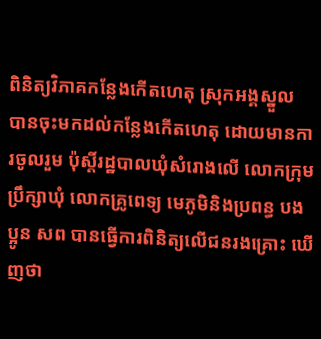ពិនិត្យវិភាគកន្លែងកើតហេតុ ស្រុកអង្គស្នួល បានចុះមកដល់កន្លែងកើតហេតុ ដោយមានការចូលរួម ប៉ុស្តិ៍រដ្ឋបាលឃុំសំរោងលើ លោកក្រុម ប្រឹក្សាឃុំ លោកគ្រូពេទ្យ មេភូមិនិងប្រពន្ធ បង ប្អូន សព បានធ្វើការពិនិត្យលើជនរងគ្រោះ ឃើញថា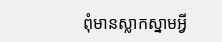ពុំមានស្លាកស្នាមអ្វី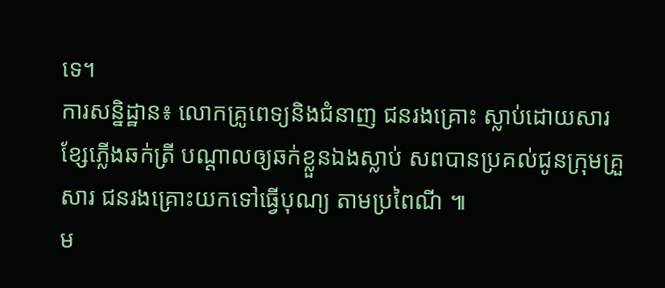ទេ។
ការសន្និដ្ឋាន៖ លោកគ្រូពេទ្យនិងជំនាញ ជនរងគ្រោះ ស្លាប់ដោយសារខ្សែភ្លើងឆក់ត្រី បណ្តាលឲ្យឆក់ខ្លួនឯងស្លាប់ សពបានប្រគល់ជូនក្រុមគ្រួសារ ជនរងគ្រោះយកទៅធ្វើបុណ្យ តាមប្រពៃណី ៕
ម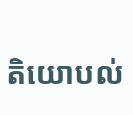តិយោបល់